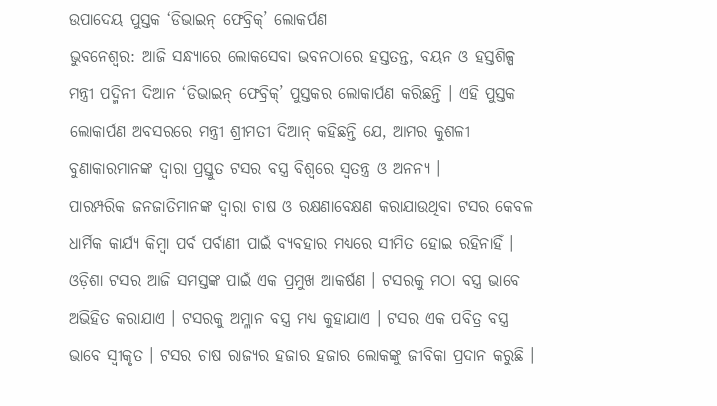ଉପାଦେୟ ପୁସ୍ତକ ‘ଡିଭାଇନ୍ ଫେବ୍ରିକ୍’ ଲୋକର୍ପଣ
ଭୁବନେଶ୍ବର: ଆଜି ସନ୍ଧ୍ୟାରେ ଲୋକସେବା ଭବନଠାରେ ହସ୍ତତନ୍ତ, ବୟନ ଓ ହସ୍ତଶିଳ୍ପ ମନ୍ତ୍ରୀ ପଦ୍ମିନୀ ଦିଆନ ‘ଡିଭାଇନ୍ ଫେବ୍ରିକ୍’ ପୁସ୍ତକର ଲୋକାର୍ପଣ କରିଛନ୍ତି । ଏହି ପୁସ୍ତକ ଲୋକାର୍ପଣ ଅବସରରେ ମନ୍ତ୍ରୀ ଶ୍ରୀମତୀ ଦିଆନ୍ କହିଛନ୍ତି ଯେ, ଆମର କୁଶଳୀ ବୁଣାକାରମାନଙ୍କ ଦ୍ୱାରା ପ୍ରସ୍ତୁତ ଟସର ବସ୍ତ୍ର ବିଶ୍ୱରେ ସ୍ୱତନ୍ତ୍ର ଓ ଅନନ୍ୟ ।
ପାରମ୍ପରିକ ଜନଜାତିମାନଙ୍କ ଦ୍ୱାରା ଚାଷ ଓ ରକ୍ଷଣାବେକ୍ଷଣ କରାଯାଉଥିବା ଟସର କେବଳ ଧାର୍ମିକ କାର୍ଯ୍ୟ କିମ୍ବା ପର୍ବ ପର୍ବାଣୀ ପାଇଁ ବ୍ୟବହାର ମଧ୍ୟରେ ସୀମିତ ହୋଇ ରହିନାହିଁ । ଓଡ଼ିଶା ଟସର ଆଜି ସମସ୍ତଙ୍କ ପାଇଁ ଏକ ପ୍ରମୁଖ ଆକର୍ଷଣ । ଟସରକୁ ମଠା ବସ୍ତ୍ର ଭାବେ ଅଭିହିତ କରାଯାଏ । ଟସରକୁ ଅମ୍ଳାନ ବସ୍ତ୍ର ମଧ୍ୟ କୁହାଯାଏ । ଟସର ଏକ ପବିତ୍ର ବସ୍ତ୍ର ଭାବେ ସ୍ୱୀକୃତ । ଟସର ଚାଷ ରାଜ୍ୟର ହଜାର ହଜାର ଲୋକଙ୍କୁ ଜୀବିକା ପ୍ରଦାନ କରୁଛି ।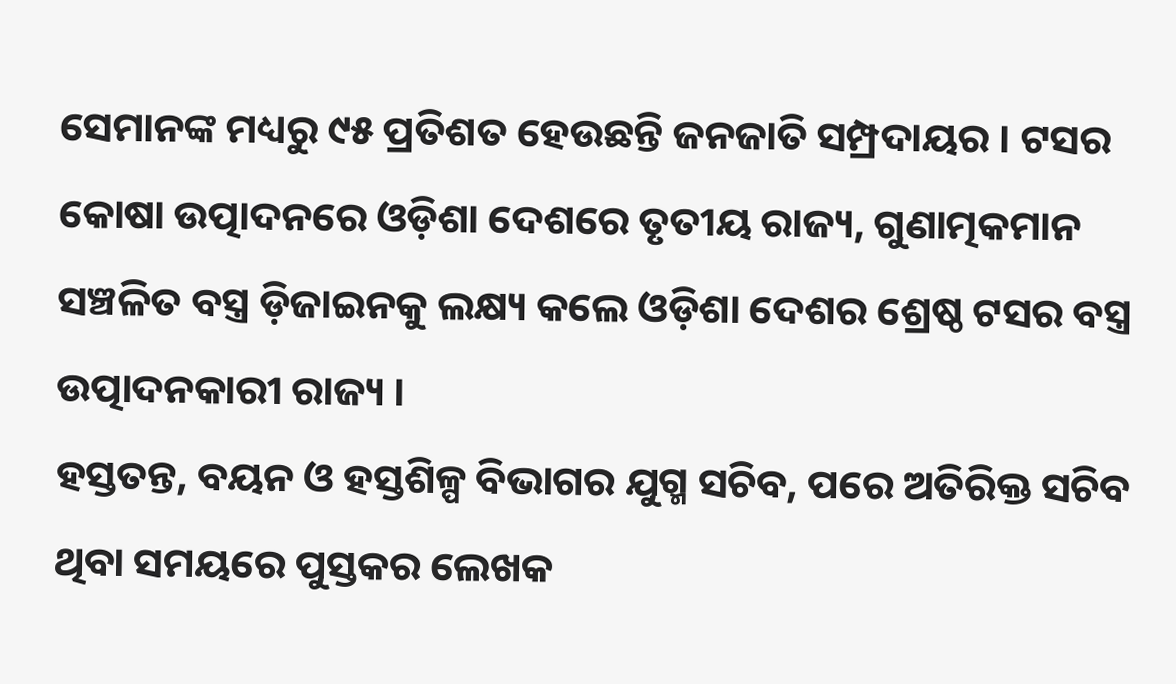ସେମାନଙ୍କ ମଧ୍ୟରୁ ୯୫ ପ୍ରତିଶତ ହେଉଛନ୍ତି ଜନଜାତି ସମ୍ପ୍ରଦାୟର । ଟସର କୋଷା ଉତ୍ପାଦନରେ ଓଡ଼ିଶା ଦେଶରେ ତୃତୀୟ ରାଜ୍ୟ, ଗୁଣାତ୍ମକମାନ ସଞ୍ଚଳିତ ବସ୍ତ୍ର ଡ଼ିଜାଇନକୁ ଲକ୍ଷ୍ୟ କଲେ ଓଡ଼ିଶା ଦେଶର ଶ୍ରେଷ୍ଠ ଟସର ବସ୍ତ୍ର ଉତ୍ପାଦନକାରୀ ରାଜ୍ୟ ।
ହସ୍ତତନ୍ତ, ବୟନ ଓ ହସ୍ତଶିଳ୍ପ ବିଭାଗର ଯୁଗ୍ମ ସଚିବ, ପରେ ଅତିରିକ୍ତ ସଚିବ ଥିବା ସମୟରେ ପୁସ୍ତକର ଲେଖକ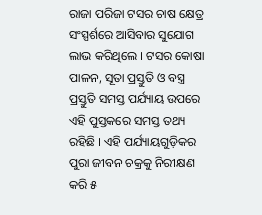ରାଜା ପରିଜା ଟସର ଚାଷ କ୍ଷେତ୍ର ସଂସ୍ପର୍ଶରେ ଆସିବାର ସୁଯୋଗ ଲାଭ କରିଥିଲେ । ଟସର କୋଷା ପାଳନ, ସୂତା ପ୍ରସ୍ତୁତି ଓ ବସ୍ତ୍ର ପ୍ରସ୍ତୁତି ସମସ୍ତ ପର୍ଯ୍ୟାୟ ଉପରେ ଏହି ପୁସ୍ତକରେ ସମସ୍ତ ତଥ୍ୟ ରହିଛି । ଏହି ପର୍ଯ୍ୟାୟଗୁଡ଼ିକର ପୁରା ଜୀବନ ଚକ୍ରକୁ ନିରୀକ୍ଷଣ କରି ୫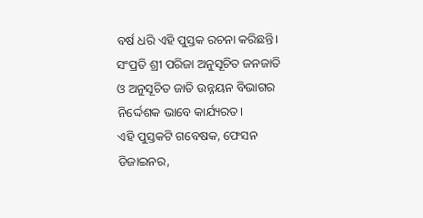ବର୍ଷ ଧରି ଏହି ପୁସ୍ତକ ରଚନା କରିଛନ୍ତି। ସଂପ୍ରତି ଶ୍ରୀ ପରିଜା ଅନୁସୂଚିତ ଜନଜାତି ଓ ଅନୁସୂଚିତ ଜାତି ଉନ୍ନୟନ ବିଭାଗର ନିର୍ଦ୍ଦେଶକ ଭାବେ କାର୍ଯ୍ୟରତ।
ଏହି ପୁସ୍ତକଟି ଗବେଷକ, ଫେସନ ଡିଜାଇନର,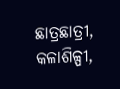ଛାତ୍ରଛାତ୍ରୀ, କଳାଶିଳ୍ପୀ,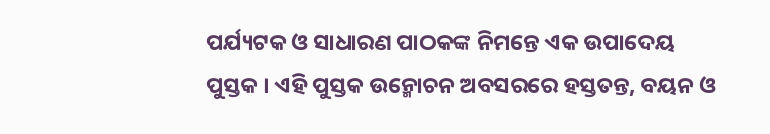ପର୍ଯ୍ୟଟକ ଓ ସାଧାରଣ ପାଠକଙ୍କ ନିମନ୍ତେ ଏକ ଉପାଦେୟ ପୁସ୍ତକ । ଏହି ପୁସ୍ତକ ଉନ୍ମୋଚନ ଅବସରରେ ହସ୍ତତନ୍ତ, ବୟନ ଓ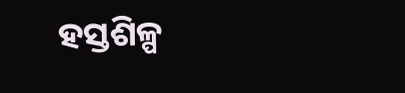ହସ୍ତଶିଳ୍ପ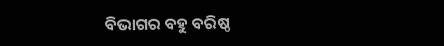ବିଭାଗର ବହୁ ବରିଷ୍ଠ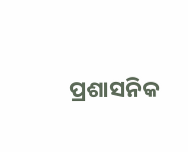ପ୍ରଶାସନିକ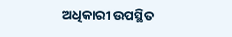ଅଧିକାରୀ ଉପସ୍ଥିତ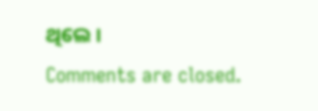ଥିଲେ ।
Comments are closed.